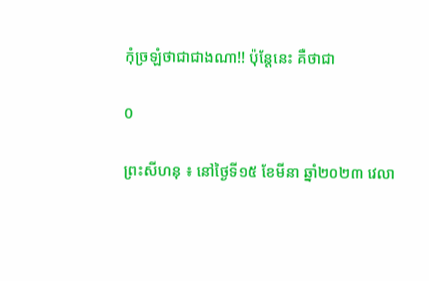កុំច្រឡំថាជាជាងណា!! ប៉ុន្តែនេះ គឺថាជា

0

ព្រះសីហនុ ៖ នៅថ្ងៃទី១៥ ខែមីនា ឆ្នាំ២០២៣ វេលា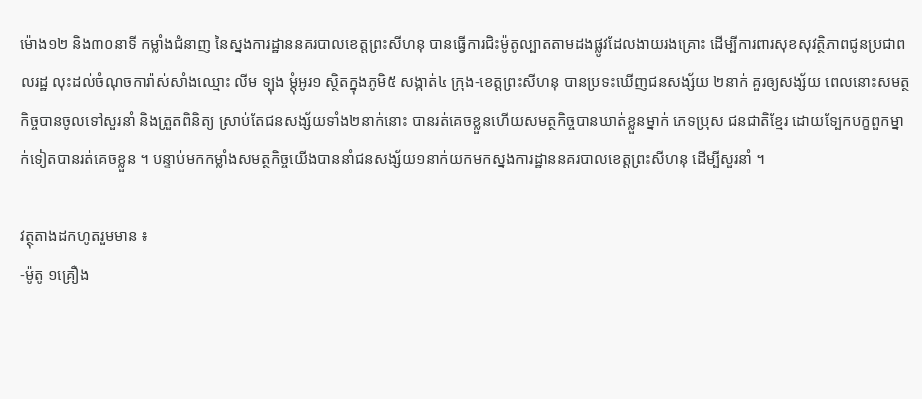ម៉ោង១២ និង៣០នាទី កម្លាំងជំនាញ នៃស្នងការដ្ឋាននគរបាលខេត្តព្រះសីហនុ បានធ្វើការជិះម៉ូតូល្បាតតាមដងផ្លូវដែលងាយរងគ្រោះ ដើម្បីការពារសុខសុវត្ថិភាពជូនប្រជាពលរដ្ឋ លុះដល់ចំណុចការ៉ាស់សាំងឈ្មោះ លីម ទ្បុង ម្តុំអូរ១ ស្ថិតក្នុងភូមិ៥ សង្កាត់៤ ក្រុង-ខេត្តព្រះសីហនុ បានប្រទះឃើញជនសង្ស័យ ២នាក់ គួរឲ្យសង្ស័យ ពេលនោះសមត្ថកិច្ចបានចូលទៅសួរនាំ និងត្រួតពិនិត្យ ស្រាប់តែជនសង្ស័យទាំង២នាក់នោះ បានរត់គេចខ្លួនហើយសមត្ថកិច្ចបានឃាត់ខ្លួនម្នាក់ ភេទប្រុស ជនជាតិខ្មែរ ដោយទ្បែកបក្ខពួកម្នាក់ទៀតបានរត់គេចខ្លួន ។ បន្ទាប់មកកម្លាំងសមត្ថកិច្ចយើងបាននាំជនសង្ស័យ១នាក់យកមកស្នងការដ្ឋាននគរបាលខេត្តព្រះសីហនុ ដើម្បីសួរនាំ ។

វត្ថុតាងដកហូតរួមមាន ៖
-ម៉ូតូ ១គ្រឿង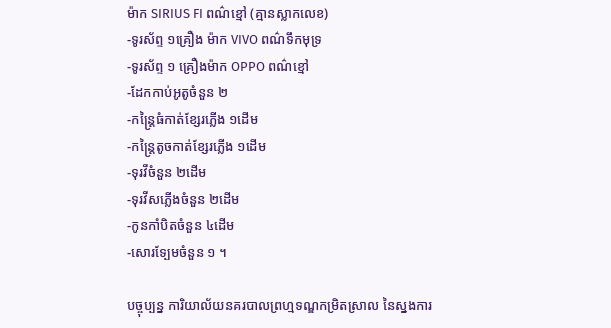ម៉ាក SIRIUS FI ពណ៌ខ្មៅ (គ្មានស្លាកលេខ)
-ទូរស័ព្ទ ១គ្រឿង ម៉ាក VIVO ពណ៌ទឹកមុទ្រ
-ទូរស័ព្ទ ១ គ្រឿងម៉ាក OPPO ពណ៌ខ្មៅ
-ដែកកាប់អូតូចំនួន ២
-កន្រ្តៃធំកាត់ខ្សែរភ្លើង ១ដើម
-កន្រ្តៃតូចកាត់ខ្សែរភ្លើង ១ដើម
-ទុរវីចំនួន ២ដើម
-ទុរវីសភ្លើងចំនួន ២ដើម
-កូនកាំបិតចំនួន ៤ដើម
-សោរទ្បែមចំនួន ១ ។

បច្ចុប្បន្ន ការិយាល័យនគរបាលព្រហ្មទណ្ឌកម្រិតស្រាល នៃស្នងការ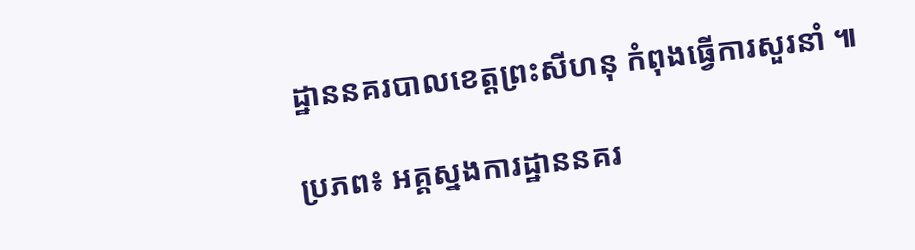ដ្ឋាននគរបាលខេត្តព្រះសីហនុ កំពុងធ្វើការសួរនាំ ៕

ប្រភព៖ អគ្គស្នងការដ្ឋាននគរ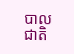បាលជាតិ